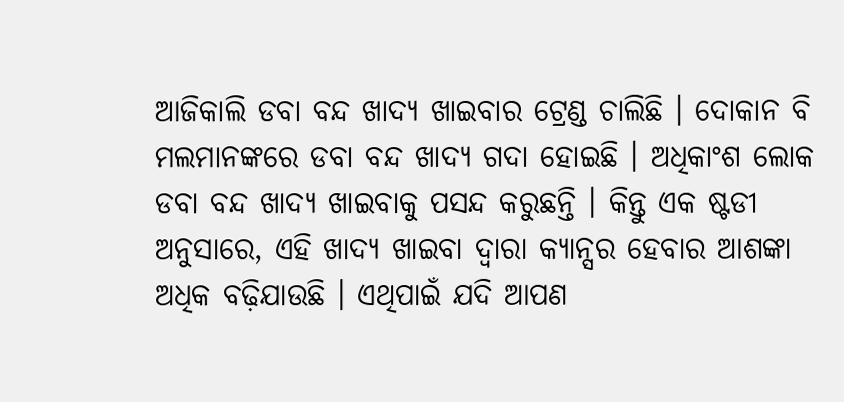ଆଜିକାଲି ଡବା ବନ୍ଦ ଖାଦ୍ୟ ଖାଇବାର ଟ୍ରେଣ୍ଡ ଚାଲିଛି । ଦୋକାନ ବି ମଲମାନଙ୍କରେ ଡବା ବନ୍ଦ ଖାଦ୍ୟ ଗଦା ହୋଇଛି । ଅଧିକାଂଶ ଲୋକ ଡବା ବନ୍ଦ ଖାଦ୍ୟ ଖାଇବାକୁ ପସନ୍ଦ କରୁଛନ୍ତି । କିନ୍ତୁ ଏକ ଷ୍ଟଡୀ ଅନୁସାରେ, ଏହି ଖାଦ୍ୟ ଖାଇବା ଦ୍ୱାରା କ୍ୟାନ୍ସର ହେବାର ଆଶଙ୍କା ଅଧିକ ବଢ଼ିଯାଉଛି । ଏଥିପାଇଁ ଯଦି ଆପଣ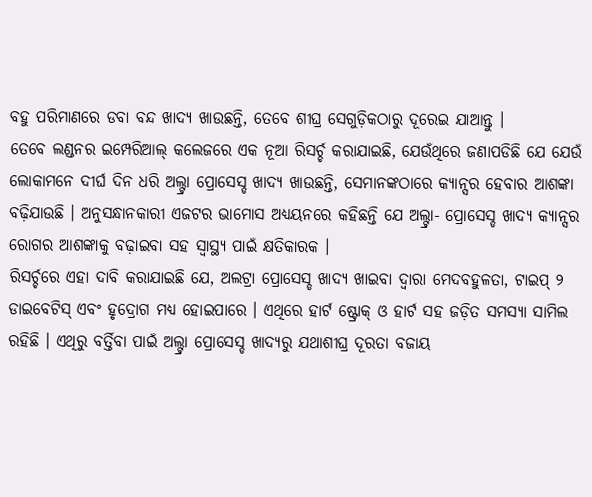ବହୁ ପରିମାଣରେ ଡବା ବନ୍ଦ ଖାଦ୍ୟ ଖାଉଛନ୍ତି, ତେବେ ଶୀଘ୍ର ସେଗୁଡ଼ିକଠାରୁ ଦୂରେଇ ଯାଆନ୍ତୁ ।
ତେବେ ଲଣ୍ଡନର ଇମ୍ପେରିଆଲ୍ କଲେଜରେ ଏକ ନୂଆ ରିସର୍ଚ୍ଚ କରାଯାଇଛି, ଯେଉଁଥିରେ ଜଣାପଡିଛି ଯେ ଯେଉଁ ଲୋକାମନେ ଦୀର୍ଘ ଦିନ ଧରି ଅଲ୍ଟ୍ରା ପ୍ରୋସେସ୍ଡ ଖାଦ୍ୟ ଖାଉଛନ୍ତି, ସେମାନଙ୍କଠାରେ କ୍ୟାନ୍ସର ହେବାର ଆଶଙ୍କା ବଢ଼ିଯାଉଛି । ଅନୁସନ୍ଧାନକାରୀ ଏଜଟର ଭାମୋସ ଅଧ୍ୟୟନରେ କହିଛନ୍ତି ଯେ ଅଲ୍ଟ୍ରା- ପ୍ରୋସେସ୍ଡ ଖାଦ୍ୟ କ୍ୟାନ୍ସର ରୋଗର ଆଶଙ୍କାକୁ ବଢ଼ାଇବା ସହ ସ୍ୱାସ୍ଥ୍ୟ ପାଇଁ କ୍ଷତିକାରକ ।
ରିସର୍ଚ୍ଚରେ ଏହା ଦାବି କରାଯାଇଛି ଯେ, ଅଲଟ୍ରା ପ୍ରୋସେସ୍ଡ ଖାଦ୍ୟ ଖାଇବା ଦ୍ୱାରା ମେଦବହୁଳତା, ଟାଇପ୍ ୨ ଡାଇବେଟିସ୍ ଏବଂ ହୃଦ୍ରୋଗ ମଧ୍ୟ ହୋଇପାରେ । ଏଥିରେ ହାର୍ଟ ଷ୍ଟ୍ରୋକ୍ ଓ ହାର୍ଟ ସହ ଜଡ଼ିତ ସମସ୍ୟା ସାମିଲ ରହିଛି । ଏଥିରୁ ବର୍ତ୍ତିବା ପାଇଁ ଅଲ୍ଟ୍ରା ପ୍ରୋସେସ୍ଡ ଖାଦ୍ୟରୁ ଯଥାଶୀଘ୍ର ଦୂରତା ବଜାୟ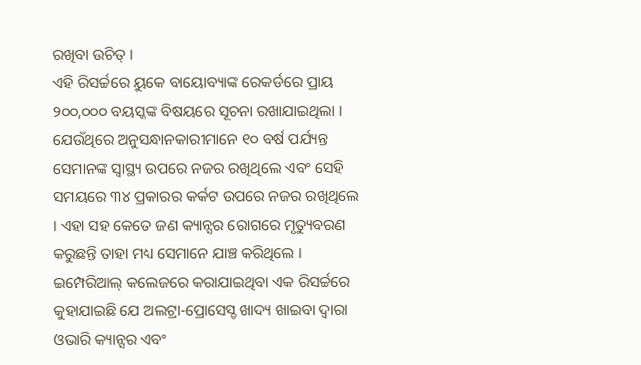ରଖିବା ଉଚିତ୍ ।
ଏହି ରିସର୍ଚ୍ଚରେ ୟୁକେ ବାୟୋବ୍ୟାଙ୍କ ରେକର୍ଡରେ ପ୍ରାୟ ୨୦୦,୦୦୦ ବୟସ୍କଙ୍କ ବିଷୟରେ ସୂଚନା ରଖାଯାଇଥିଲା । ଯେଉଁଥିରେ ଅନୁସନ୍ଧାନକାରୀମାନେ ୧୦ ବର୍ଷ ପର୍ଯ୍ୟନ୍ତ ସେମାନଙ୍କ ସ୍ୱାସ୍ଥ୍ୟ ଉପରେ ନଜର ରଖିଥିଲେ ଏବଂ ସେହି ସମୟରେ ୩୪ ପ୍ରକାରର କର୍କଟ ଉପରେ ନଜର ରଖିଥିଲେ । ଏହା ସହ କେତେ ଜଣ କ୍ୟାନ୍ସର ରୋଗରେ ମୃତ୍ୟୁବରଣ କରୁଛନ୍ତି ତାହା ମଧ୍ୟ ସେମାନେ ଯାଞ୍ଚ କରିଥିଲେ ।
ଇମ୍ପେରିଆଲ୍ କଲେଜରେ କରାଯାଇଥିବା ଏକ ରିସର୍ଚ୍ଚରେ କୁହାଯାଇଛି ଯେ ଅଲଟ୍ରା-ପ୍ରୋସେସ୍ଡ ଖାଦ୍ୟ ଖାଇବା ଦ୍ୱାରା ଓଭାରି କ୍ୟାନ୍ସର ଏବଂ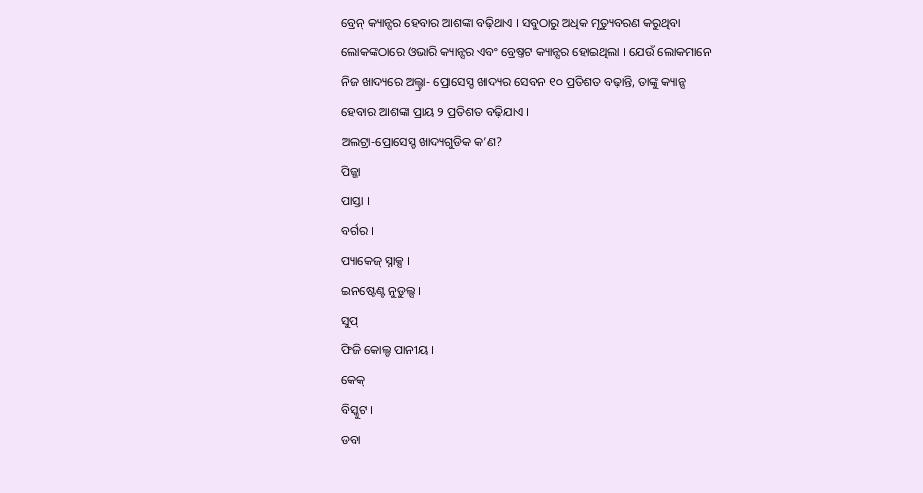ବ୍ରେନ୍ କ୍ୟାନ୍ସର ହେବାର ଆଶଙ୍କା ବଢ଼ିଥାଏ । ସବୁଠାରୁ ଅଧିକ ମୃତ୍ୟୁବରଣ କରୁଥିବା ଲୋକଙ୍କଠାରେ ଓଭାରି କ୍ୟାନ୍ସର ଏବଂ ବ୍ରେଷ୍ତଟ କ୍ୟାନ୍ସର ହୋଇଥିଲା । ଯେଉଁ ଲୋକମାନେ ନିଜ ଖାଦ୍ୟରେ ଅଲ୍ଟ୍ରା- ପ୍ରୋସେସ୍ଡ ଖାଦ୍ୟର ସେବନ ୧୦ ପ୍ରତିଶତ ବଢ଼ାନ୍ତି, ତାଙ୍କୁ କ୍ୟାନ୍ସ ହେବାର ଆଶଙ୍କା ପ୍ରାୟ ୨ ପ୍ରତିଶତ ବଢ଼ିଯାଏ ।
ଅଲଟ୍ରା-ପ୍ରୋସେସ୍ଡ ଖାଦ୍ୟଗୁଡିକ କ’ଣ?
ପିଜ୍ଜା
ପାସ୍ତା ।
ବର୍ଗର ।
ପ୍ୟାକେଜ୍ ସ୍ନାକ୍ସ ।
ଇନଷ୍ଟେଣ୍ଟ ନୁଡୁଲ୍ସ ।
ସୁପ୍
ଫିଜି କୋଲ୍ଡ ପାନୀୟ ।
କେକ୍
ବିସ୍କୁଟ ।
ଡବା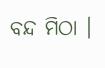ବନ୍ଦ ମିଠା ।